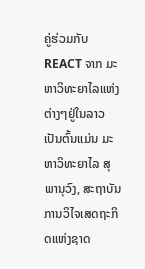ຄູ່ຮ່ວມກັບ REACT ຈາກ ມະຫາວິທະຍາໄລແຫ່ງຕ່າງໆຢູ່ໃນລາວ ເປັນຕົ້ນແມ່ນ ມະຫາວິທະຍາໄລ ສຸພານຸວົງ, ສະຖາບັນການວິໄຈເສດຖະກິດແຫ່ງຊາດ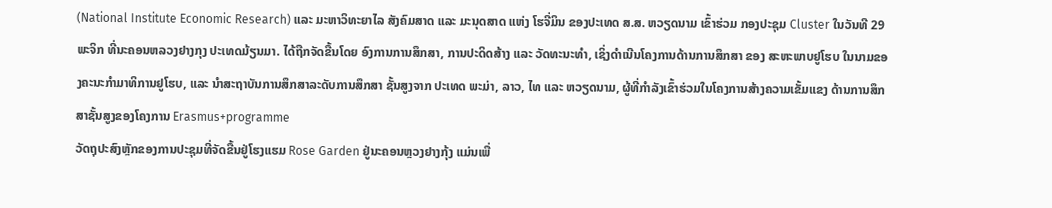(National Institute Economic Research) ແລະ ມະຫາວິທະຍາໄລ ສັງຄົມສາດ ແລະ ມະນຸດສາດ ແຫ່ງ ໂຮຈີ່ມິນ ຂອງປະເທດ ສ.ສ. ຫວຽດນາມ ເຂົ້າຮ່ວມ ກອງປະຊຸມ Cluster ໃນວັນທີ 29 ພະຈິກ ທີ່ນະຄອນຫລວງຢາງກຸງ ປະເທດມ້ຽນມາ. ໄດ້ຖືກຈັດຂື້ນໂດຍ ອົງການການສຶກສາ, ການປະດິດສ້າງ ແລະ ວັດທະນະທຳ, ເຊິ່ງດຳເນີນໂຄງການດ້ານການສຶກສາ ຂອງ ສະຫະພາບຢູໂຮບ ໃນນາມຂອງຄະນະກຳມາທິການຢູໂຮບ, ແລະ ນຳສະຖາບັນການສຶກສາລະດັບການສຶກສາ ຊັ້ນສູງຈາກ ປະເທດ ພະມ່າ, ລາວ, ໄທ ແລະ ຫວຽດນາມ, ຜູ້ທີ່ກຳລັງເຂົ້າຮ່ວມໃນໂຄງການສ້າງຄວາມເຂັ້ມແຂງ ດ້ານການສຶກສາຊັ້ນສູງຂອງໂຄງການ Erasmus+programme
ວັດຖຸປະສົງຫຼັກຂອງການປະຊຸມທີ່ຈັດຂື້ນຢູ່ໂຮງແຮມ Rose Garden ຢູ່ນະຄອນຫຼວງຢາງກຸ້ງ ແມ່ນເພື່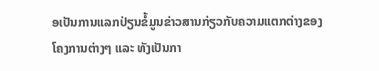ອເປັນການແລກປ່ຽນຂໍ້ມູນຂ່າວສານກ່ຽວກັບຄວາມແຕກຕ່າງຂອງໂຄງການຕ່າງໆ ແລະ ທັງເປັນກາ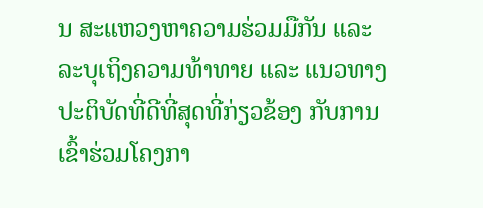ນ ສະແຫວງຫາຄວາມຮ່ວມມືກັນ ແລະ ລະບຸເຖິງຄວາມທ້າທາຍ ແລະ ແນວທາງປະຕິບັດທີ່ດີທີ່ສຸດທີ່ກ່ຽວຂ້ອງ ກັບການເຂົ້າຮ່ວມໂຄງກາ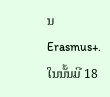ນ Erasmus+. ໃນນັ້ນມີ 18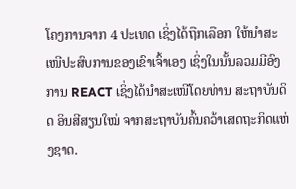ໂຄງການຈາກ 4 ປະເທດ ເຊິ່ງໄດ້ຖືກເລືອກ ໃຫ້ນຳສະເໜີປະສົບການຂອງເຂົາເຈົ້າເອງ ເຊິ່ງໃນນັ້ນລວມມີອົງການ REACT ເຊິ່ງໄດ້ນຳສະເໜີໂດຍທ່ານ ສະຖາບັນດິດ ອິນສີສຽນໃໝ່ ຈາກສະຖາບັນຄົ້ນຄວ້າເສດຖະກິດແຫ່ງຊາດ.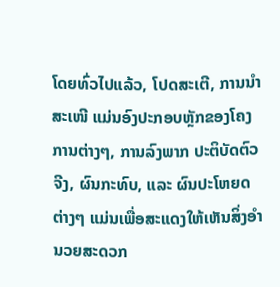ໂດຍທົ່ວໄປແລ້ວ, ໂປດສະເຕີ, ການນຳສະເໜີ ແມ່ນອົງປະກອບຫຼັກຂອງໂຄງການຕ່າງໆ, ການລົງພາກ ປະຕິບັດຕົວຈີງ, ຜົນກະທົບ, ແລະ ຜົນປະໂຫຍດຕ່າງໆ ແມ່ນເພື່ອສະແດງໃຫ້ເຫັນສິ່ງອຳນວຍສະດວກ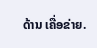ດ້ານ ເຄື່ອຂ່າຍ.